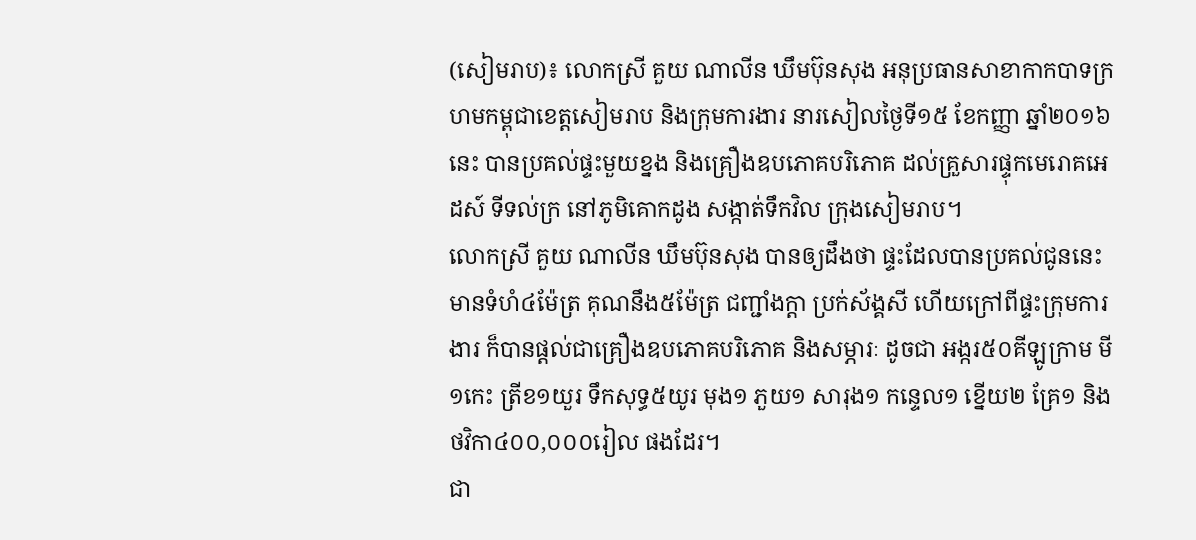(សៀមរាប)៖ លោកស្រី គួយ ណាលីន ឃឹមប៊ុនសុង អនុប្រធានសាខាកាកបាទក្រហមកម្ពុជាខេត្តសៀមរាប និងក្រុមការងារ នារសៀលថ្ងៃទី១៥ ខែកញ្ញា ឆ្នាំ២០១៦នេះ បានប្រគល់ផ្ទះមួយខ្នង និងគ្រឿងឧបភោគបរិភោគ ដល់គ្រួសារផ្ទុកមេរោគអេដស៍ ទីទល់ក្រ នៅភូមិគោកដូង សង្កាត់ទឹកវិល ក្រុងសៀមរាប។
លោកស្រី គួយ ណាលីន ឃឹមប៊ុនសុង បានឲ្យដឹងថា ផ្ទះដែលបានប្រគល់ជូននេះ មានទំហំ៤ម៉ែត្រ គុណនឹង៥ម៉ែត្រ ជញ្ជាំងក្ដា ប្រក់ស័ង្គសី ហើយក្រៅពីផ្ទះក្រុមការងារ ក៏បានផ្ដល់ជាគ្រឿងឧបភោគបរិភោគ និងសម្ភារៈ ដូចជា អង្ករ៥០គីឡូក្រាម មី១កេះ ត្រីខ១យួរ ទឹកសុទ្ធ៥យូរ មុង១ ភួយ១ សារុង១ កន្ទេល១ ខ្នើយ២ គ្រែ១ និងថវិកា៤០០,០០០រៀល ផងដែរ។
ជា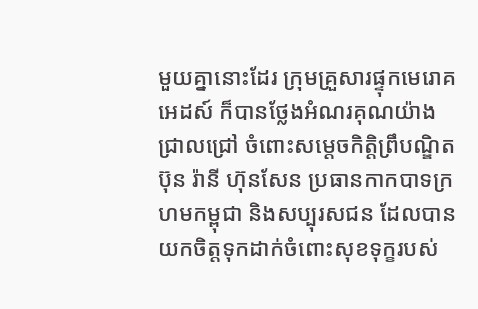មួយគ្នានោះដែរ ក្រុមគ្រួសារផ្ទុកមេរោគអេដស៍ ក៏បានថ្លែងអំណរគុណយ៉ាងជ្រាលជ្រៅ ចំពោះសម្តេចកិត្តិព្រឹបណ្ឌិត ប៊ុន រ៉ានី ហ៊ុនសែន ប្រធានកាកបាទក្រហមកម្ពុជា និងសប្បុរសជន ដែលបានយកចិត្តទុកដាក់ចំពោះសុខទុក្ខរបស់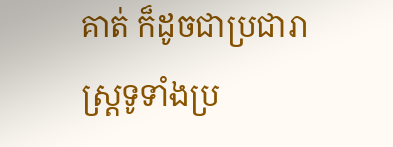គាត់ ក៏ដូចជាប្រជារាស្ត្រទូទាំងប្រ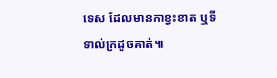ទេស ដែលមានកាខ្វះខាត ឬទីទាល់ក្រដូចគាត់៕